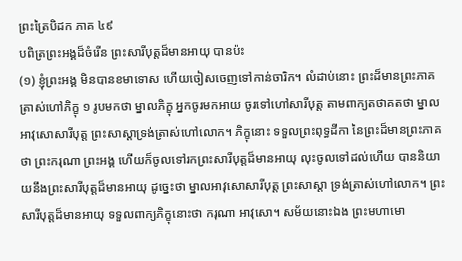ព្រះត្រៃបិដក ភាគ ៤៩
បពិត្រព្រះអង្គដ៏ចំរើន ព្រះសារីបុត្តដ៏មានអាយុ បានប៉ះ
(១) ខ្ញុំព្រះអង្គ មិនបានខមាទោស ហើយចៀសចេញទៅកាន់ចារិក។ លំដាប់នោះ ព្រះដ៏មានព្រះភាគ ត្រាស់ហៅភិក្ខុ ១ រូបមកថា ម្នាលភិក្ខុ អ្នកចូរមកអាយ ចូរទៅហៅសារីបុត្ត តាមពាក្យតថាគតថា ម្នាលអាវុសោសារីបុត្ត ព្រះសាស្តាទ្រង់ត្រាស់ហៅលោក។ ភិក្ខុនោះ ទទួលព្រះពុទ្ធដីកា នៃព្រះដ៏មានព្រះភាគថា ព្រះករុណា ព្រះអង្គ ហើយក៏ចូលទៅរកព្រះសារីបុត្តដ៏មានអាយុ លុះចូលទៅដល់ហើយ បាននិយាយនឹងព្រះសារីបុត្តដ៏មានអាយុ ដូច្នេះថា ម្នាលអាវុសោសារីបុត្ត ព្រះសាស្តា ទ្រង់ត្រាស់ហៅលោក។ ព្រះសារីបុត្តដ៏មានអាយុ ទទួលពាក្យភិក្ខុនោះថា ករុណា អាវុសោ។ សម័យនោះឯង ព្រះមហាមោ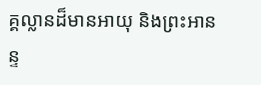គ្គល្លានដ៏មានអាយុ និងព្រះអានន្ទ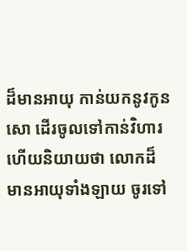ដ៏មានអាយុ កាន់យកនូវកូនសោ ដើរចូលទៅកាន់វិហារ ហើយនិយាយថា លោកដ៏មានអាយុទាំងឡាយ ចូរទៅ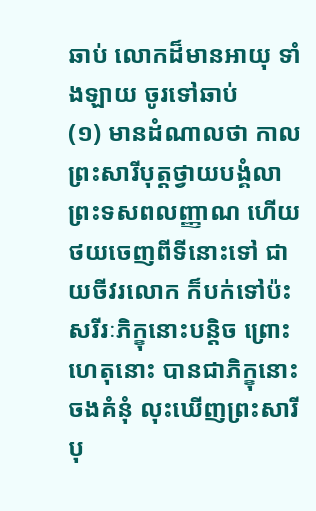ឆាប់ លោកដ៏មានអាយុ ទាំងឡាយ ចូរទៅឆាប់
(១) មានដំណាលថា កាលព្រះសារីបុត្តថ្វាយបង្គំលាព្រះទសពលញ្ញាណ ហើយថយចេញពីទីនោះទៅ ជាយចីវរលោក ក៏បក់ទៅប៉ះសរីរៈភិក្ខុនោះបន្តិច ព្រោះហេតុនោះ បានជាភិក្ខុនោះចងគំនុំ លុះឃើញព្រះសារីបុ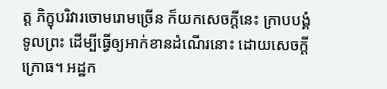ត្ត ភិក្ខុបរិវារចោមរោមច្រើន ក៏យកសេចក្តីនេះ ក្រាបបង្គំទូលព្រះ ដើម្បីធ្វើឲ្យអាក់ខានដំណើរនោះ ដោយសេចក្តីក្រោធ។ អដ្ឋក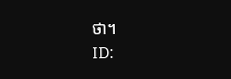ថា។
ID: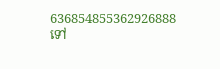636854855362926888
ទៅ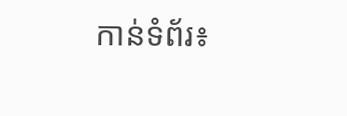កាន់ទំព័រ៖